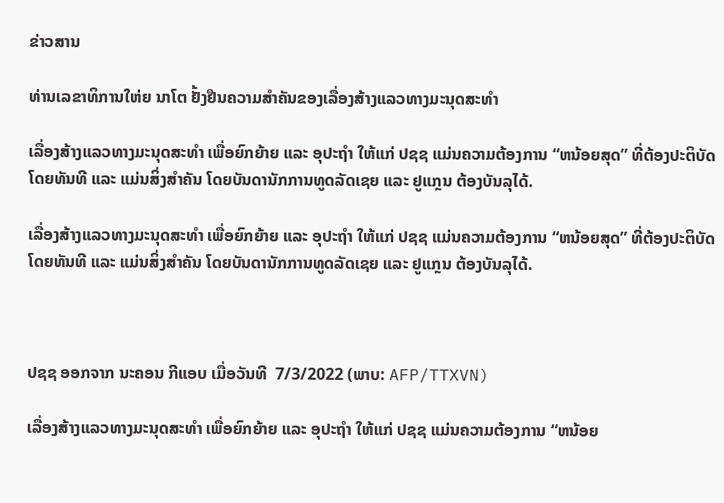ຂ່າວສານ

ທ່ານເລຂາທິການໃຫ່ຍ ນາໂຕ ຢັ້ງຢືນຄວາມສຳຄັນຂອງເລື່ອງສ້າງແລວທາງມະນຸດສະທຳ

ເລື່ອງສ້າງແລວທາງມະນຸດສະທຳ ເພື່ອຍົກຍ້າຍ ແລະ ອຸປະຖຳ ໃຫ້ແກ່ ປຊຊ ແມ່ນຄວາມຕ້ອງການ “ຫນ້ອຍສຸດ” ທີ່ຕ້ອງປະຕິບັດໂດຍທັນທີ ແລະ ແມ່ນສິ່ງສຳຄັນ ໂດຍບັນດານັກການທູດລັດເຊຍ ແລະ ຢູແກຼນ ຕ້ອງບັນລຸໄດ້.

ເລື່ອງສ້າງແລວທາງມະນຸດສະທຳ ເພື່ອຍົກຍ້າຍ ແລະ ອຸປະຖຳ ໃຫ້ແກ່ ປຊຊ ແມ່ນຄວາມຕ້ອງການ “ຫນ້ອຍສຸດ” ທີ່ຕ້ອງປະຕິບັດໂດຍທັນທີ ແລະ ແມ່ນສິ່ງສຳຄັນ ໂດຍບັນດານັກການທູດລັດເຊຍ ແລະ ຢູແກຼນ ຕ້ອງບັນລຸໄດ້.



ປຊຊ ອອກຈາກ ນະຄອນ ກີແອບ ເມື່ອວັນທີ  7/3/2022 (ພາບ: AFP/TTXVN)

ເລື່ອງສ້າງແລວທາງມະນຸດສະທຳ ເພື່ອຍົກຍ້າຍ ແລະ ອຸປະຖຳ ໃຫ້ແກ່ ປຊຊ ແມ່ນຄວາມຕ້ອງການ “ຫນ້ອຍ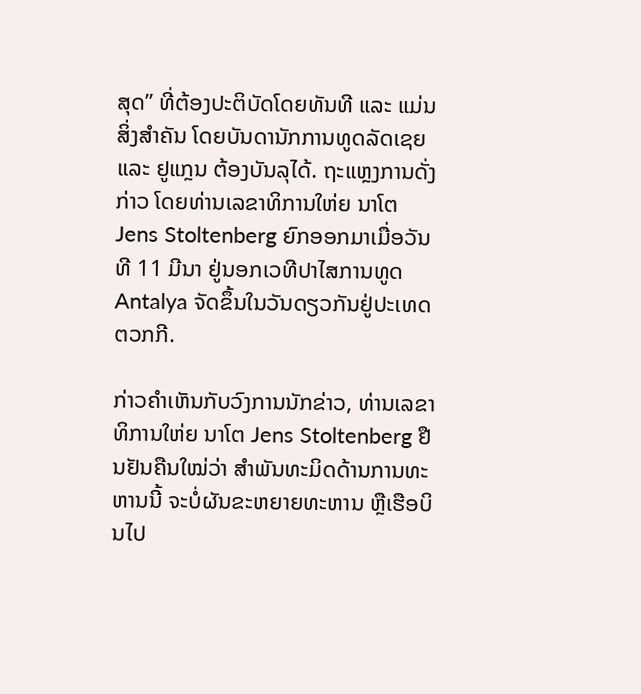ສຸດ” ທີ່ຕ້ອງປະຕິບັດໂດຍທັນທີ ແລະ ແມ່ນສິ່ງສຳຄັນ ໂດຍບັນດານັກການທູດລັດເຊຍ ແລະ ຢູແກຼນ ຕ້ອງບັນລຸໄດ້. ຖະແຫຼງການດັ່ງກ່າວ ໂດຍທ່ານເລຂາທິການໃຫ່ຍ ນາໂຕ Jens Stoltenberg ຍົກອອກມາເມື່ອວັນທີ 11 ມີນາ ຢູ່ນອກເວທີປາໄສການທູດ  Antalya ຈັດຂຶ້ນໃນວັນດຽວກັນຢູ່ປະເທດ ຕວກກີ.

ກ່າວຄຳເຫັນກັບວົງການນັກຂ່າວ, ທ່ານເລຂາທິການໃຫ່ຍ ນາໂຕ Jens Stoltenberg ຢືນຢັນຄືນໃໝ່ວ່າ ສຳພັນທະມິດດ້ານການທະຫານນີ້ ຈະບໍ່ຜັນຂະຫຍາຍທະຫານ ຫຼືເຮືອບິນໄປ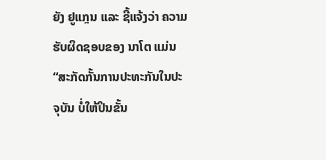ຍັງ ຢູແກຼນ ແລະ ຊີ້ແຈ້ງວ່າ ຄວາມຮັບຜິດຊອບຂອງ ນາໂຕ ແມ່ນ “ສະກັດກັ້ນການປະທະກັນໃນປະຈຸບັນ ບໍ່ໃຫ້ປິນຂັ້ນ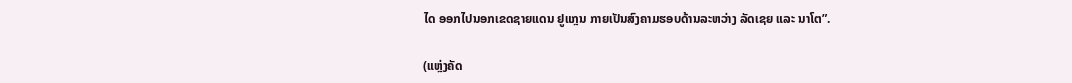ໄດ ອອກໄປນອກເຂດຊາຍແດນ ຢູແກຼນ ກາຍເປັນສົງຄາມຮອບດ້ານລະຫວ່າງ ລັດເຊຍ ແລະ ນາໂຕ”.

(ແຫຼ່ງຄັດ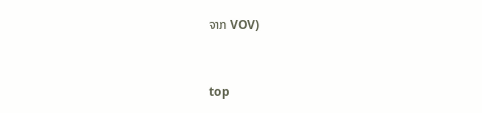ຈາກ VOV)


top